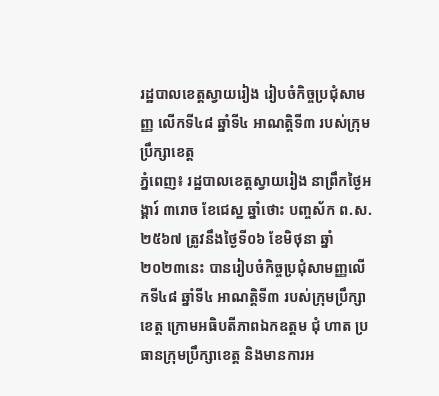រដ្ឋបាលខេត្តស្វាយរៀង រៀបចំកិច្ចប្រជុំសាមញ្ញ លើកទី៤៨ ឆ្នាំទី៤ អាណត្តិទី៣ របស់ក្រុមប្រឹក្សាខេត្ត
ភ្នំពេញ៖ រដ្ឋបាលខេត្តស្វាយរៀង នាព្រឹកថ្ងៃអង្គារ៍ ៣រោច ខែជេស្ឋ ឆ្នាំថោះ បញ្ចស័ក ព.ស.២៥៦៧ ត្រូវនឹងថ្ងៃទី០៦ ខែមិថុនា ឆ្នាំ២០២៣នេះ បានរៀបចំកិច្ចប្រជុំសាមញ្ញលើកទី៤៨ ឆ្នាំទី៤ អាណត្តិទី៣ របស់ក្រុមប្រឹក្សាខេត្ត ក្រោមអធិបតីភាពឯកឧត្តម ជុំ ហាត ប្រធានក្រុមប្រឹក្សាខេត្ត និងមានការអ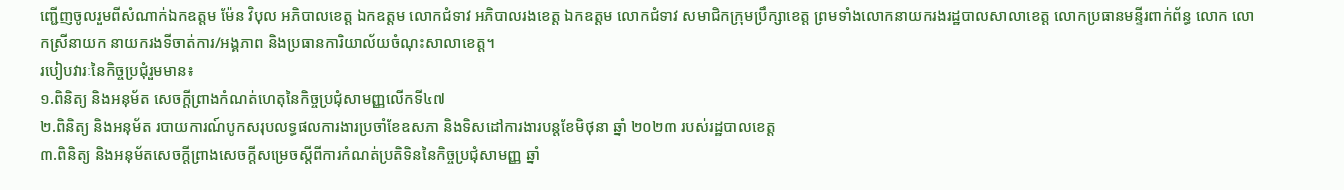ញ្ជើញចូលរួមពីសំណាក់ឯកឧត្តម ម៉ែន វិបុល អភិបាលខេត្ត ឯកឧត្តម លោកជំទាវ អភិបាលរងខេត្ត ឯកឧត្ដម លោកជំទាវ សមាជិកក្រុមប្រឹក្សាខេត្ត ព្រមទាំងលោកនាយករងរដ្ឋបាលសាលាខេត្ត លោកប្រធានមន្ទីរពាក់ព័ន្ធ លោក លោកស្រីនាយក នាយករងទីចាត់ការ/អង្គភាព និងប្រធានការិយាល័យចំណុះសាលាខេត្ត។
របៀបវារៈនៃកិច្ចប្រជុំរួមមាន៖
១.ពិនិត្យ និងអនុម័ត សេចក្តីព្រាងកំណត់ហេតុនៃកិច្ចប្រជុំសាមញ្ញលើកទី៤៧
២.ពិនិត្យ និងអនុម័ត របាយការណ៍បូកសរុបលទ្ធផលការងារប្រចាំខែឧសភា និងទិសដៅការងារបន្តខែមិថុនា ឆ្នាំ ២០២៣ របស់រដ្ឋបាលខេត្ត
៣.ពិនិត្យ និងអនុម័តសេចក្តីព្រាងសេចក្តីសម្រេចស្តីពីការកំណត់ប្រតិទិននៃកិច្ចប្រជុំសាមញ្ញ ឆ្នាំ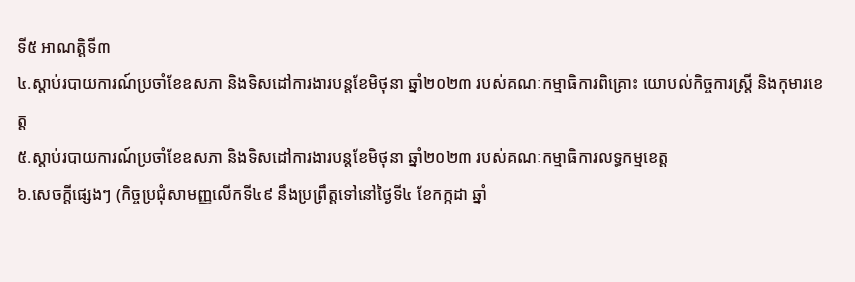ទី៥ អាណត្តិទី៣
៤.ស្តាប់របាយការណ៍ប្រចាំខែឧសភា និងទិសដៅការងារបន្តខែមិថុនា ឆ្នាំ២០២៣ របស់គណៈកម្មាធិការពិគ្រោះ យោបល់កិច្ចការស្រ្តី និងកុមារខេត្ត
៥.ស្តាប់របាយការណ៍ប្រចាំខែឧសភា និងទិសដៅការងារបន្តខែមិថុនា ឆ្នាំ២០២៣ របស់គណៈកម្មាធិការលទ្ធកម្មខេត្ត
៦.សេចក្តីផ្សេងៗ (កិច្ចប្រជុំសាមញ្ញលើកទី៤៩ នឹងប្រព្រឹត្តទៅនៅថ្ងៃទី៤ ខែកក្កដា ឆ្នាំ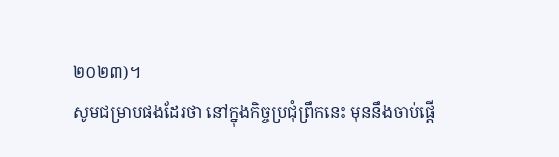២០២៣)។
សូមជម្រាបផងដែរថា នៅក្នុងកិច្ចប្រជុំព្រឹកនេះ មុននឹងចាប់ផ្តេី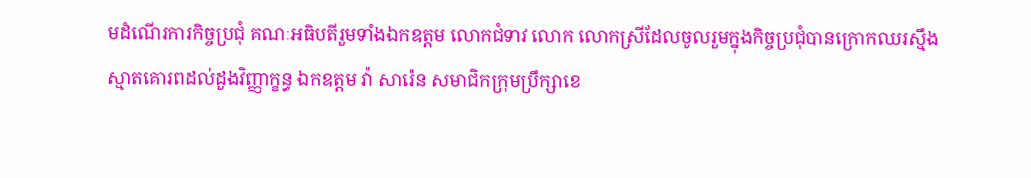មដំណេីរការកិច្ចប្រជុំ គណៈអធិបតីរួមទាំងឯកឧត្តម លោកជំទាវ លោក លោកស្រីដែលចូលរួមក្នុងកិច្ចប្រជុំបានក្រោកឈរស្មឹងស្មាតគោរពដល់ដួងវិញ្ញាក្ខន្ធ ឯកឧត្តម វ៉ា សារ៉េន សមាជិកក្រុមប្រឹក្សាខេ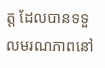ត្ត ដែលបានទទួលមរណភាពនៅ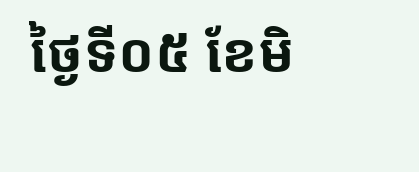ថ្ងៃទី០៥ ខែមិ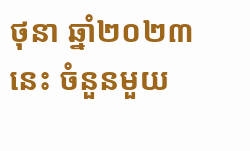ថុនា ឆ្នាំ២០២៣នេះ ចំនួនមួយ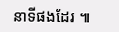នាទីផងដែរ ៕